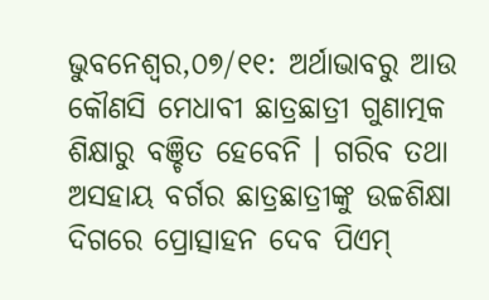ଭୁବନେଶ୍ୱର,୦୭/୧୧: ଅର୍ଥାଭାବରୁ ଆଉ କୌଣସି ମେଧାବୀ ଛାତ୍ରଛାତ୍ରୀ ଗୁଣାତ୍ମକ ଶିକ୍ଷାରୁ ବଞ୍ଚିତ ହେବେନି । ଗରିବ ତଥା ଅସହାୟ ବର୍ଗର ଛାତ୍ରଛାତ୍ରୀଙ୍କୁ ଉଚ୍ଚଶିକ୍ଷା ଦିଗରେ ପ୍ରୋତ୍ସାହନ ଦେବ ପିଏମ୍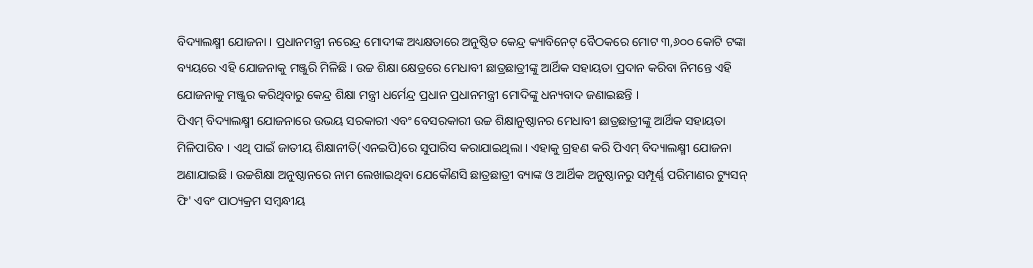ବିଦ୍ୟାଲକ୍ଷ୍ମୀ ଯୋଜନା । ପ୍ରଧାନମନ୍ତ୍ରୀ ନରେନ୍ଦ୍ର ମୋଦୀଙ୍କ ଅଧ୍ୟକ୍ଷତାରେ ଅନୁଷ୍ଠିତ କେନ୍ଦ୍ର କ୍ୟାବିନେଟ୍ ବୈଠକରେ ମୋଟ ୩,୬୦୦ କୋଟି ଟଙ୍କା ବ୍ୟୟରେ ଏହି ଯୋଜନାକୁ ମଞ୍ଜୁରି ମିଳିଛି । ଉଚ୍ଚ ଶିକ୍ଷା କ୍ଷେତ୍ରରେ ମେଧାବୀ ଛାତ୍ରଛାତ୍ରୀଙ୍କୁ ଆର୍ଥିକ ସହାୟତା ପ୍ରଦାନ କରିବା ନିମନ୍ତେ ଏହି ଯୋଜନାକୁ ମଞ୍ଜୁର କରିଥିବାରୁ କେନ୍ଦ୍ର ଶିକ୍ଷା ମନ୍ତ୍ରୀ ଧର୍ମେନ୍ଦ୍ର ପ୍ରଧାନ ପ୍ରଧାନମନ୍ତ୍ରୀ ମୋଦିଙ୍କୁ ଧନ୍ୟବାଦ ଜଣାଇଛନ୍ତି ।
ପିଏମ୍ ବିଦ୍ୟାଲକ୍ଷ୍ମୀ ଯୋଜନାରେ ଉଭୟ ସରକାରୀ ଏବଂ ବେସରକାରୀ ଉଚ୍ଚ ଶିକ୍ଷାନୁଷ୍ଠାନର ମେଧାବୀ ଛାତ୍ରଛାତ୍ରୀଙ୍କୁ ଆର୍ଥିକ ସହାୟତା ମିଳିପାରିବ । ଏଥି ପାଇଁ ଜାତୀୟ ଶିକ୍ଷାନୀତି(ଏନଇପି)ରେ ସୁପାରିସ କରାଯାଇଥିଲା । ଏହାକୁ ଗ୍ରହଣ କରି ପିଏମ୍ ବିଦ୍ୟାଲକ୍ଷ୍ମୀ ଯୋଜନା ଅଣାଯାଇଛି । ଉଚ୍ଚଶିକ୍ଷା ଅନୁଷ୍ଠାନରେ ନାମ ଲେଖାଇଥିବା ଯେକୌଣସି ଛାତ୍ରଛାତ୍ରୀ ବ୍ୟାଙ୍କ ଓ ଆର୍ଥିକ ଅନୁଷ୍ଠାନରୁ ସମ୍ପୂର୍ଣ୍ଣ ପରିମାଣର ଟ୍ୟୁସନ୍ ଫି' ଏବଂ ପାଠ୍ୟକ୍ରମ ସମ୍ବନ୍ଧୀୟ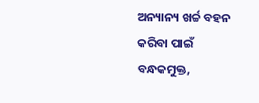ଅନ୍ୟାନ୍ୟ ଖର୍ଚ୍ଚ ବହନ କରିବା ପାଇଁ ବନ୍ଧକମୁକ୍ତ,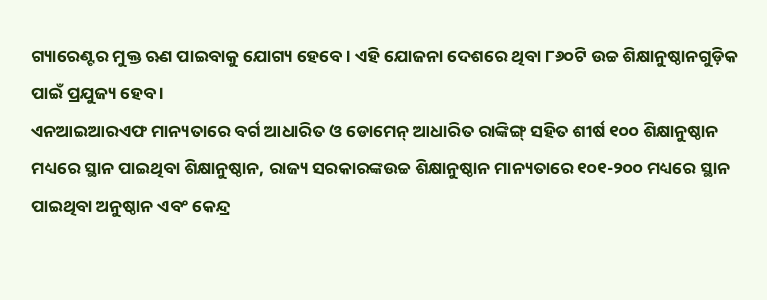ଗ୍ୟାରେଣ୍ଟର ମୁକ୍ତ ଋଣ ପାଇବାକୁ ଯୋଗ୍ୟ ହେବେ । ଏହି ଯୋଜନା ଦେଶରେ ଥିବା ୮୬୦ଟି ଉଚ୍ଚ ଶିକ୍ଷାନୁଷ୍ଠାନଗୁଡ଼ିକ ପାଇଁ ପ୍ରଯୁଜ୍ୟ ହେବ ।
ଏନଆଇଆରଏଫ ମାନ୍ୟତାରେ ବର୍ଗ ଆଧାରିତ ଓ ଡୋମେନ୍ ଆଧାରିତ ରାଙ୍କିଙ୍ଗ୍ ସହିତ ଶୀର୍ଷ ୧୦୦ ଶିକ୍ଷାନୁଷ୍ଠାନ ମଧ୍ୟରେ ସ୍ଥାନ ପାଇଥିବା ଶିକ୍ଷାନୁଷ୍ଠାନ, ରାଜ୍ୟ ସରକାରଙ୍କଉଚ୍ଚ ଶିକ୍ଷାନୁଷ୍ଠାନ ମାନ୍ୟତାରେ ୧୦୧-୨୦୦ ମଧ୍ୟରେ ସ୍ଥାନ ପାଇଥିବା ଅନୁଷ୍ଠାନ ଏବଂ କେନ୍ଦ୍ର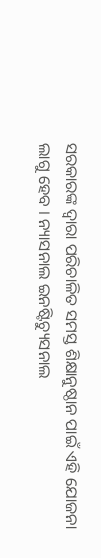ସରକାରଙ୍କ ଦ୍ୱାରା ପରିଚାଳିତ ସମସ୍ତ ଶିକ୍ଷାନୁଷ୍ଠାନ ପାଇଁ ଏହି ଯୋଜନା ଲାଗୁ ହେବ । ନ୍ୟାସନାଲ ଇନଷ୍ଟିଚ୍ୟୁସନାଲ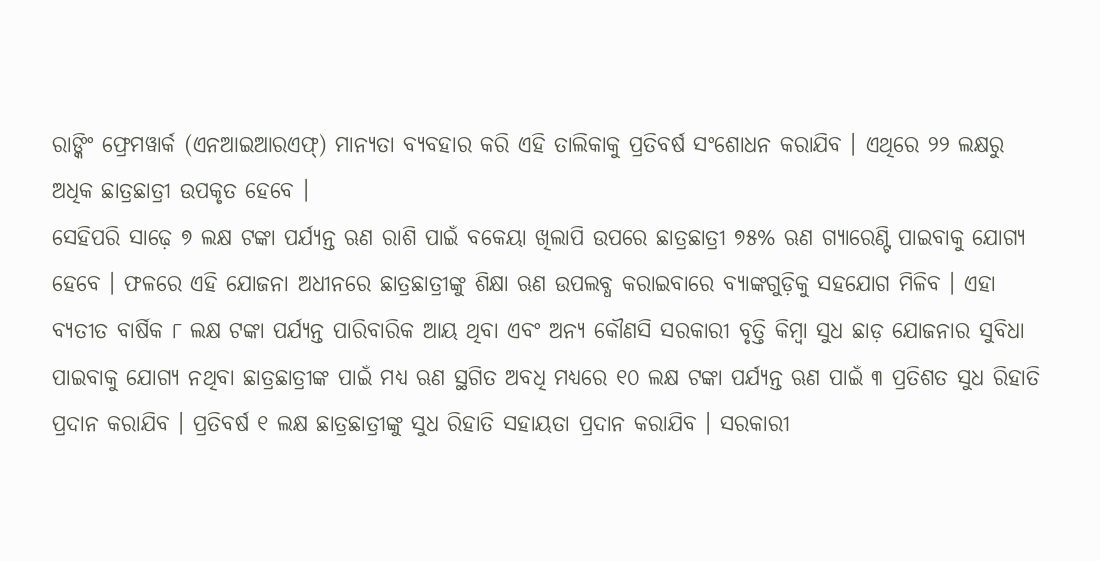ରାଙ୍କିଂ ଫ୍ରେମୱାର୍କ (ଏନଆଇଆରଏଫ୍) ମାନ୍ୟତା ବ୍ୟବହାର କରି ଏହି ତାଲିକାକୁ ପ୍ରତିବର୍ଷ ସଂଶୋଧନ କରାଯିବ । ଏଥିରେ ୨୨ ଲକ୍ଷରୁ ଅଧିକ ଛାତ୍ରଛାତ୍ରୀ ଉପକୃତ ହେବେ ।
ସେହିପରି ସାଢ଼େ ୭ ଲକ୍ଷ ଟଙ୍କା ପର୍ଯ୍ୟନ୍ତ ଋଣ ରାଶି ପାଇଁ ବକେୟା ଖିଲାପି ଉପରେ ଛାତ୍ରଛାତ୍ରୀ ୭୫% ଋଣ ଗ୍ୟାରେଣ୍ଟି ପାଇବାକୁ ଯୋଗ୍ୟ ହେବେ । ଫଳରେ ଏହି ଯୋଜନା ଅଧୀନରେ ଛାତ୍ରଛାତ୍ରୀଙ୍କୁ ଶିକ୍ଷା ଋଣ ଉପଲବ୍ଧ କରାଇବାରେ ବ୍ୟାଙ୍କଗୁଡ଼ିକୁ ସହଯୋଗ ମିଳିବ । ଏହା ବ୍ୟତୀତ ବାର୍ଷିକ ୮ ଲକ୍ଷ ଟଙ୍କା ପର୍ଯ୍ୟନ୍ତ ପାରିବାରିକ ଆୟ ଥିବା ଏବଂ ଅନ୍ୟ କୌଣସି ସରକାରୀ ବୃତ୍ତି କିମ୍ବା ସୁଧ ଛାଡ଼ ଯୋଜନାର ସୁବିଧା ପାଇବାକୁ ଯୋଗ୍ୟ ନଥିବା ଛାତ୍ରଛାତ୍ରୀଙ୍କ ପାଇଁ ମଧ୍ୟ ଋଣ ସ୍ଥଗିତ ଅବଧି ମଧ୍ୟରେ ୧୦ ଲକ୍ଷ ଟଙ୍କା ପର୍ଯ୍ୟନ୍ତ ଋଣ ପାଇଁ ୩ ପ୍ରତିଶତ ସୁଧ ରିହାତି ପ୍ରଦାନ କରାଯିବ । ପ୍ରତିବର୍ଷ ୧ ଲକ୍ଷ ଛାତ୍ରଛାତ୍ରୀଙ୍କୁ ସୁଧ ରିହାତି ସହାୟତା ପ୍ରଦାନ କରାଯିବ । ସରକାରୀ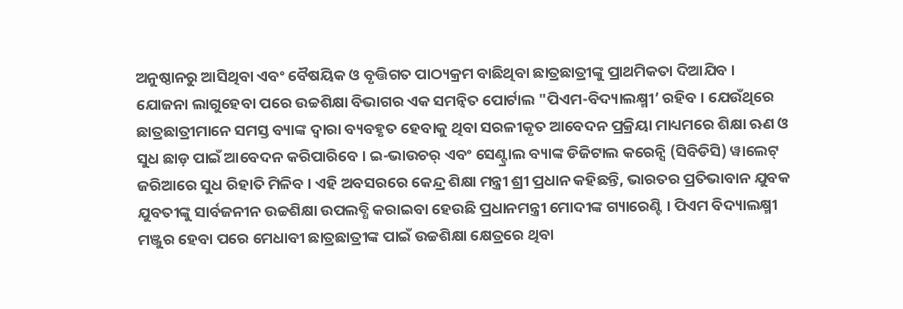ଅନୁଷ୍ଠାନରୁ ଆସିଥିବା ଏବଂ ବୈଷୟିକ ଓ ବୃତ୍ତିଗତ ପାଠ୍ୟକ୍ରମ ବାଛିଥିବା ଛାତ୍ରଛାତ୍ରୀଙ୍କୁ ପ୍ରାଥମିକତା ଦିଆଯିବ ।
ଯୋଜନା ଲାଗୁହେବା ପରେ ଉଚ୍ଚଶିକ୍ଷା ବିଭାଗର ଏକ ସମନ୍ୱିତ ପୋର୍ଟାଲ "ପିଏମ-ବିଦ୍ୟାଲକ୍ଷ୍ମୀ’ ରହିବ । ଯେଉଁଥିରେ ଛାତ୍ରଛାତ୍ରୀମାନେ ସମସ୍ତ ବ୍ୟାଙ୍କ ଦ୍ୱାରା ବ୍ୟବହୃତ ହେବାକୁ ଥିବା ସରଳୀକୃତ ଆବେଦନ ପ୍ରକ୍ରିୟା ମାଧ୍ୟମରେ ଶିକ୍ଷା ଋଣ ଓ ସୁଧ ଛାଡ଼ ପାଇଁ ଆବେଦନ କରିପାରିବେ । ଇ-ଭାଉଚର୍ ଏବଂ ସେଣ୍ଟ୍ରାଲ ବ୍ୟାଙ୍କ ଡିଜିଟାଲ କରେନ୍ସି (ସିବିଡିସି) ୱାଲେଟ୍ ଜରିଆରେ ସୁଧ ରିହାତି ମିଳିବ । ଏହି ଅବସରରେ କେନ୍ଦ୍ର ଶିକ୍ଷା ମନ୍ତ୍ରୀ ଶ୍ରୀ ପ୍ରଧାନ କହିଛନ୍ତି, ଭାରତର ପ୍ରତିଭାବାନ ଯୁବକ ଯୁବତୀଙ୍କୁ ସାର୍ବଜନୀନ ଉଚ୍ଚଶିକ୍ଷା ଉପଲବ୍ଧି କରାଇବା ହେଉଛି ପ୍ରଧାନମନ୍ତ୍ରୀ ମୋଦୀଙ୍କ ଗ୍ୟାରେଣ୍ଟି । ପିଏମ ବିଦ୍ୟାଲକ୍ଷ୍ମୀ ମଞ୍ଜୁର ହେବା ପରେ ମେଧାବୀ ଛାତ୍ରଛାତ୍ରୀଙ୍କ ପାଇଁ ଉଚ୍ଚଶିକ୍ଷା କ୍ଷେତ୍ରରେ ଥିବା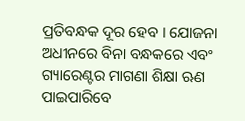ପ୍ରତିବନ୍ଧକ ଦୂର ହେବ । ଯୋଜନା ଅଧୀନରେ ବିନା ବନ୍ଧକରେ ଏବଂ ଗ୍ୟାରେଣ୍ଟର ମାଗଣା ଶିକ୍ଷା ଋଣ ପାଇପାରିବେ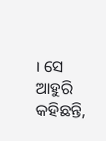। ସେ ଆହୁରି କହିଛନ୍ତି,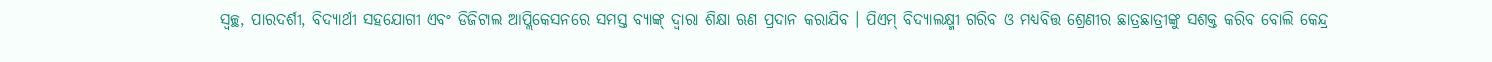ସ୍ୱଚ୍ଛ, ପାରଦର୍ଶୀ, ବିଦ୍ୟାର୍ଥୀ ସହଯୋଗୀ ଏବଂ ଡିଜିଟାଲ ଆପ୍ଲିକେସନରେ ସମସ୍ତ ବ୍ୟାଙ୍କ୍ ଦ୍ୱାରା ଶିକ୍ଷା ଋଣ ପ୍ରଦାନ କରାଯିବ । ପିଏମ୍ ବିଦ୍ୟାଲକ୍ଷ୍ମୀ ଗରିବ ଓ ମଧ୍ୟବିତ୍ତ ଶ୍ରେଣୀର ଛାତ୍ରଛାତ୍ରୀଙ୍କୁ ସଶକ୍ତ କରିବ ବୋଲି କେନ୍ଦ୍ର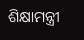ଶିକ୍ଷାମନ୍ତ୍ରୀ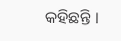କହିଛନ୍ତି ।